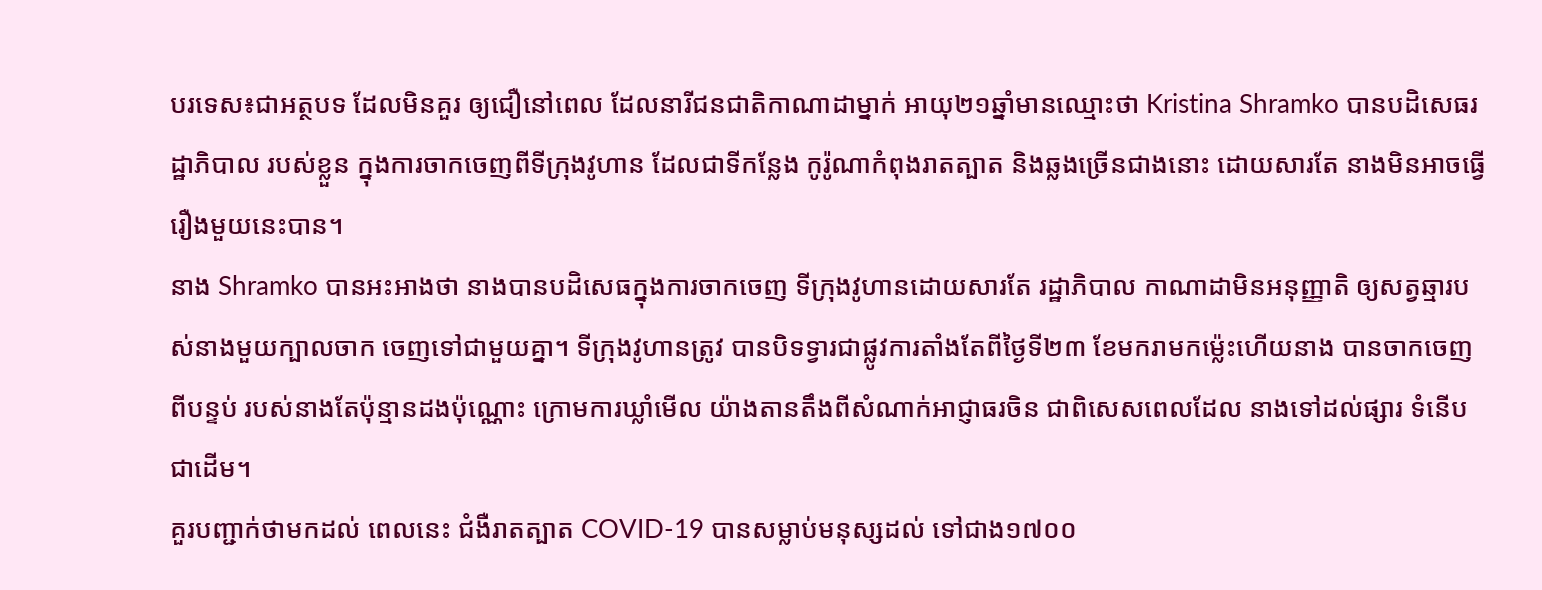បរទេស៖ជាអត្ថបទ ដែលមិនគួរ ឲ្យជឿនៅពេល ដែលនារីជនជាតិកាណាដាម្នាក់ អាយុ២១ឆ្នាំមានឈ្មោះថា Kristina Shramko បានបដិសេធរដ្ឋាភិបាល របស់ខ្លួន ក្នុងការចាកចេញពីទីក្រុងវូហាន ដែលជាទីកន្លែង កូរ៉ូណាកំពុងរាតត្បាត និងឆ្លងច្រើនជាងនោះ ដោយសារតែ នាងមិនអាចធ្វើ រឿងមួយនេះបាន។
នាង Shramko បានអះអាងថា នាងបានបដិសេធក្នុងការចាកចេញ ទីក្រុងវូហានដោយសារតែ រដ្ឋាភិបាល កាណាដាមិនអនុញ្ញាតិ ឲ្យសត្វឆ្មារបស់នាងមួយក្បាលចាក ចេញទៅជាមួយគ្នា។ ទីក្រុងវូហានត្រូវ បានបិទទ្វារជាផ្លូវការតាំងតែពីថ្ងៃទី២៣ ខែមករាមកម្ល៉េះហើយនាង បានចាកចេញពីបន្ទប់ របស់នាងតែប៉ុន្មានដងប៉ុណ្ណោះ ក្រោមការឃ្លាំមើល យ៉ាងតានតឹងពីសំណាក់អាជ្ញាធរចិន ជាពិសេសពេលដែល នាងទៅដល់ផ្សារ ទំនើបជាដើម។
គួរបញ្ជាក់ថាមកដល់ ពេលនេះ ជំងឺរាតត្បាត COVID-19 បានសម្លាប់មនុស្សដល់ ទៅជាង១៧០០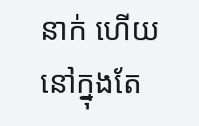នាក់ ហើយនៅក្នុងតែ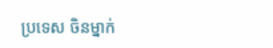ប្រទេស ចិនម្នាក់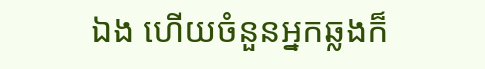ឯង ហើយចំនួនអ្នកឆ្លងក៏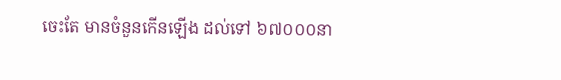ចេះតែ មានចំនួនកើនឡើង ដល់ទៅ ៦៧០០០នា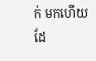ក់ មកហើយដែ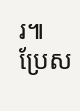រ៕
ប្រែស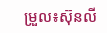ម្រួល៖ស៊ុនលី